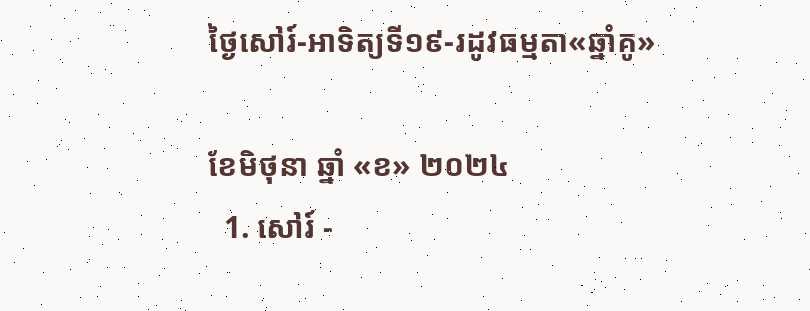ថ្ងៃសៅរ៍-អាទិត្យទី១៩-រដូវធម្មតា«ឆ្នាំគូ»

ខែមិថុនា ឆ្នាំ «ខ» ២០២៤
  1. សៅរ៍ -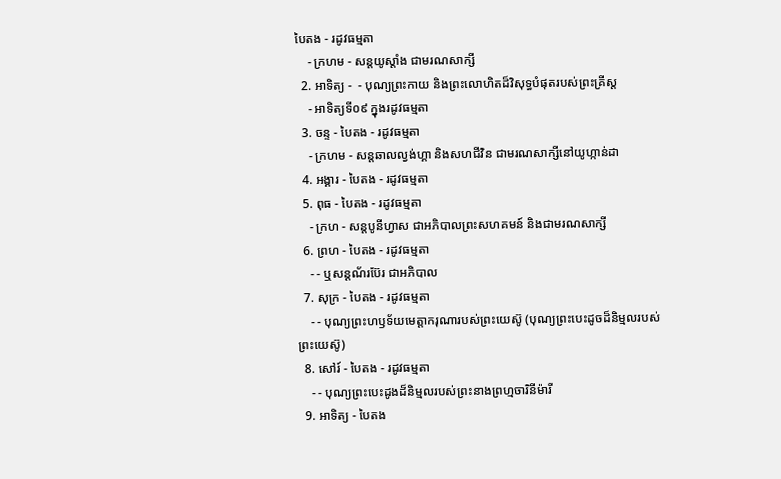បៃតង - រដូវធម្មតា
    - ក្រហម - សន្ដយូស្ដាំង ជាមរណសាក្សី
  2. អាទិត្យ -  - បុណ្យព្រះកាយ និងព្រះលោហិតដ៏វិសុទ្ធបំផុតរបស់ព្រះគ្រីស្ដ
    - អាទិត្យទី០៩ ក្នុងរដូវធម្មតា
  3. ចន្ទ - បៃតង - រដូវធម្មតា
    - ក្រហម - សន្ដឆាលល្វង់ហ្គា និងសហជីវិន ជាមរណសាក្សីនៅយូហ្កាន់ដា
  4. អង្គារ - បៃតង - រដូវធម្មតា
  5. ពុធ - បៃតង - រដូវធម្មតា
    - ក្រហ - សន្ដបូនីហ្វាស ជាអភិបាលព្រះសហគមន៍ និងជាមរណសាក្សី
  6. ព្រហ - បៃតង - រដូវធម្មតា
    - - ឬសន្ដណ័រប៊ែរ ជាអភិបាល
  7. សុក្រ - បៃតង - រដូវធម្មតា
    - - បុណ្យព្រះហឫទ័យមេត្ដាករុណារបស់ព្រះយេស៊ូ (បុណ្យព្រះបេះដូចដ៏និម្មលរបស់ព្រះយេស៊ូ)
  8. សៅរ៍ - បៃតង - រដូវធម្មតា
    - - បុណ្យព្រះបេះដូងដ៏និម្មលរបស់ព្រះនាងព្រហ្មចារិនីម៉ារី
  9. អាទិត្យ - បៃតង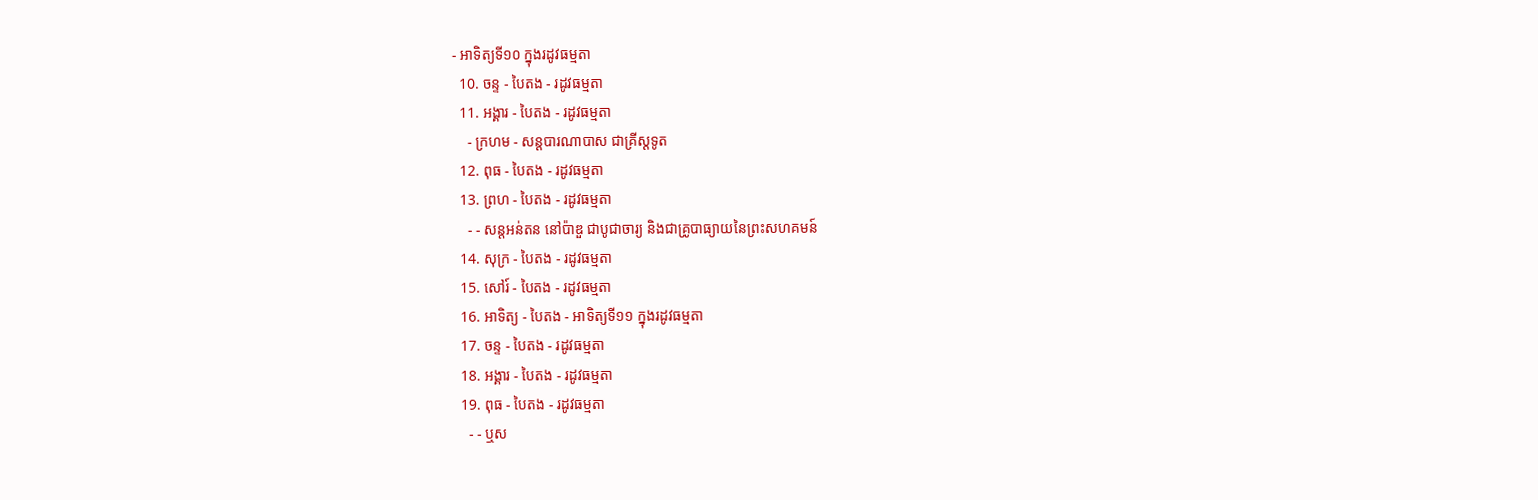- អាទិត្យទី១០ ក្នុងរដូវធម្មតា
  10. ចន្ទ - បៃតង - រដូវធម្មតា
  11. អង្គារ - បៃតង - រដូវធម្មតា
    - ក្រហម - សន្ដបារណាបាស ជាគ្រីស្ដទូត
  12. ពុធ - បៃតង - រដូវធម្មតា
  13. ព្រហ - បៃតង - រដូវធម្មតា
    - - សន្ដអន់តន នៅប៉ាឌួ ជាបូជាចារ្យ និងជាគ្រូបាធ្យាយនៃព្រះសហគមន៍
  14. សុក្រ - បៃតង - រដូវធម្មតា
  15. សៅរ៍ - បៃតង - រដូវធម្មតា
  16. អាទិត្យ - បៃតង - អាទិត្យទី១១ ក្នុងរដូវធម្មតា
  17. ចន្ទ - បៃតង - រដូវធម្មតា
  18. អង្គារ - បៃតង - រដូវធម្មតា
  19. ពុធ - បៃតង - រដូវធម្មតា
    - - ឬស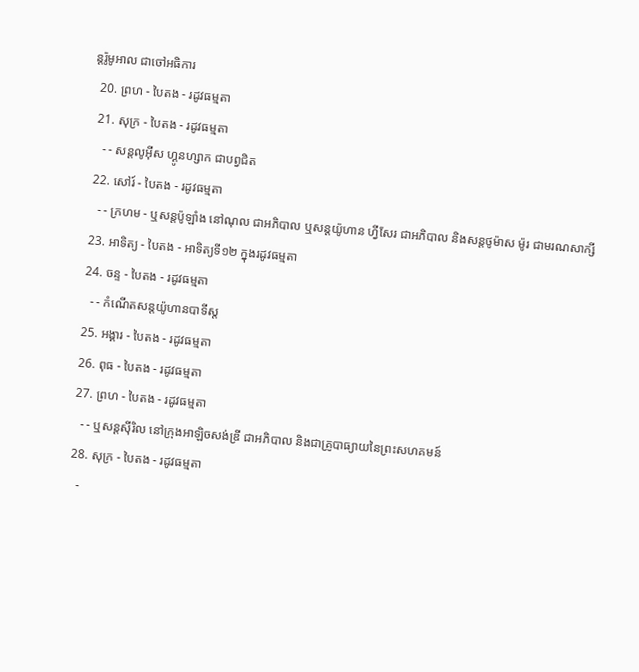ន្ដរ៉ូមូអាល ជាចៅអធិការ
  20. ព្រហ - បៃតង - រដូវធម្មតា
  21. សុក្រ - បៃតង - រដូវធម្មតា
    - - សន្ដលូអ៊ីស ហ្គូនហ្សាក ជាបព្វជិត
  22. សៅរ៍ - បៃតង - រដូវធម្មតា
    - - ក្រហម - ឬសន្ដប៉ូឡាំង នៅណុល ជាអភិបាល ឬសន្ដយ៉ូហាន ហ្វីសែរ ជាអភិបាល និងសន្ដថូម៉ាស ម៉ូរ ជាមរណសាក្សី
  23. អាទិត្យ - បៃតង - អាទិត្យទី១២ ក្នុងរដូវធម្មតា
  24. ចន្ទ - បៃតង - រដូវធម្មតា
    - - កំណើតសន្ដយ៉ូហានបាទីស្ដ
  25. អង្គារ - បៃតង - រដូវធម្មតា
  26. ពុធ - បៃតង - រដូវធម្មតា
  27. ព្រហ - បៃតង - រដូវធម្មតា
    - - ឬសន្ដស៊ីរិល នៅក្រុងអាឡិចសង់ឌ្រី ជាអភិបាល និងជាគ្រូបាធ្យាយនៃព្រះសហគមន៍
  28. សុក្រ - បៃតង - រដូវធម្មតា
    -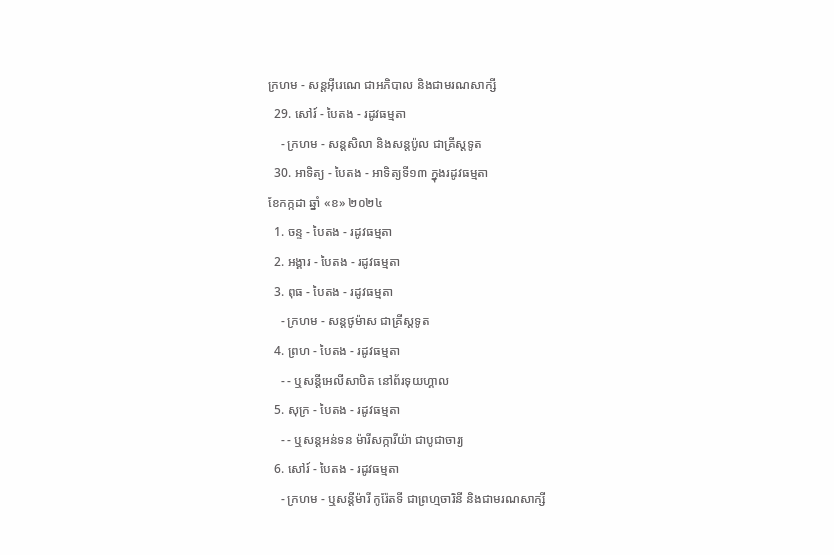ក្រហម - សន្ដអ៊ីរេណេ ជាអភិបាល និងជាមរណសាក្សី
  29. សៅរ៍ - បៃតង - រដូវធម្មតា
    - ក្រហម - សន្ដសិលា និងសន្ដប៉ូល ជាគ្រីស្ដទូត
  30. អាទិត្យ - បៃតង - អាទិត្យទី១៣ ក្នុងរដូវធម្មតា
ខែកក្កដា ឆ្នាំ «ខ» ២០២៤
  1. ចន្ទ - បៃតង - រដូវធម្មតា
  2. អង្គារ - បៃតង - រដូវធម្មតា
  3. ពុធ - បៃតង - រដូវធម្មតា
    - ក្រហម - សន្ដថូម៉ាស ជាគ្រីស្ដទូត
  4. ព្រហ - បៃតង - រដូវធម្មតា
    - - ឬសន្ដីអេលីសាបិត នៅព័រទុយហ្គាល
  5. សុក្រ - បៃតង - រដូវធម្មតា
    - - ឬសន្ដអន់ទន ម៉ារីសក្ការីយ៉ា ជាបូជាចារ្យ
  6. សៅរ៍ - បៃតង - រដូវធម្មតា
    - ក្រហម - ឬសន្ដីម៉ារី កូរ៉ែតទី ជាព្រហ្មចារិនី និងជាមរណសាក្សី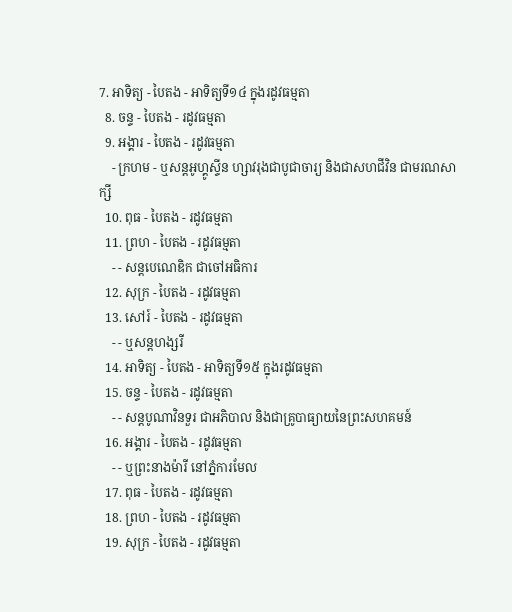7. អាទិត្យ - បៃតង - អាទិត្យទី១៤ ក្នុងរដូវធម្មតា
  8. ចន្ទ - បៃតង - រដូវធម្មតា
  9. អង្គារ - បៃតង - រដូវធម្មតា
    - ក្រហម - ឬសន្ដអូហ្គូស្ទីន ហ្សាវរុងជាបូជាចារ្យ និងជាសហជីវិន ជាមរណសាក្សី
  10. ពុធ - បៃតង - រដូវធម្មតា
  11. ព្រហ - បៃតង - រដូវធម្មតា
    - - សន្ដបេណេឌិក ជាចៅអធិការ
  12. សុក្រ - បៃតង - រដូវធម្មតា
  13. សៅរ៍ - បៃតង - រដូវធម្មតា
    - - ឬសន្ដហង្សរី
  14. អាទិត្យ - បៃតង - អាទិត្យទី១៥ ក្នុងរដូវធម្មតា
  15. ចន្ទ - បៃតង - រដូវធម្មតា
    - - សន្ដបូណាវិនទួរ ជាអភិបាល និងជាគ្រូបាធ្យាយនៃព្រះសហគមន៍
  16. អង្គារ - បៃតង - រដូវធម្មតា
    - - ឬព្រះនាងម៉ារី នៅភ្នំការមែល
  17. ពុធ - បៃតង - រដូវធម្មតា
  18. ព្រហ - បៃតង - រដូវធម្មតា
  19. សុក្រ - បៃតង - រដូវធម្មតា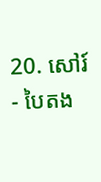20. សៅរ៍ - បៃតង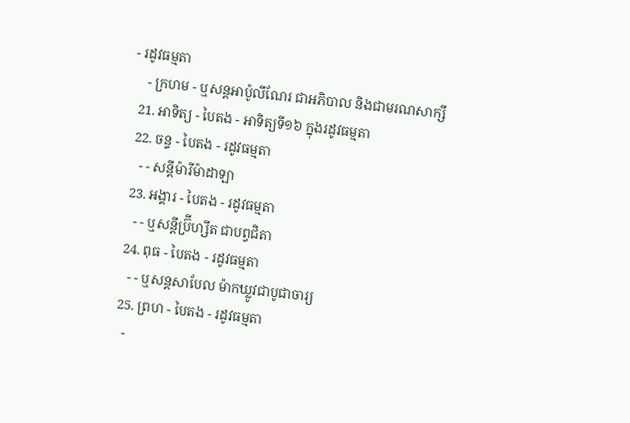- រដូវធម្មតា
    - ក្រហម - ឬសន្ដអាប៉ូលីណែរ ជាអភិបាល និងជាមរណសាក្សី
  21. អាទិត្យ - បៃតង - អាទិត្យទី១៦ ក្នុងរដូវធម្មតា
  22. ចន្ទ - បៃតង - រដូវធម្មតា
    - - សន្ដីម៉ារីម៉ាដាឡា
  23. អង្គារ - បៃតង - រដូវធម្មតា
    - - ឬសន្ដីប្រ៊ីហ្សីត ជាបព្វជិតា
  24. ពុធ - បៃតង - រដូវធម្មតា
    - - ឬសន្ដសាបែល ម៉ាកឃ្លូវជាបូជាចារ្យ
  25. ព្រហ - បៃតង - រដូវធម្មតា
    -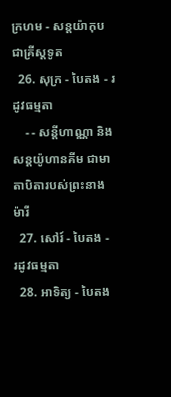ក្រហម - សន្ដយ៉ាកុបជាគ្រីស្ដទូត
  26. សុក្រ - បៃតង - រដូវធម្មតា
    - - សន្ដីហាណ្ណា និងសន្ដយ៉ូហានគីម ជាមាតាបិតារបស់ព្រះនាងម៉ារី
  27. សៅរ៍ - បៃតង - រដូវធម្មតា
  28. អាទិត្យ - បៃតង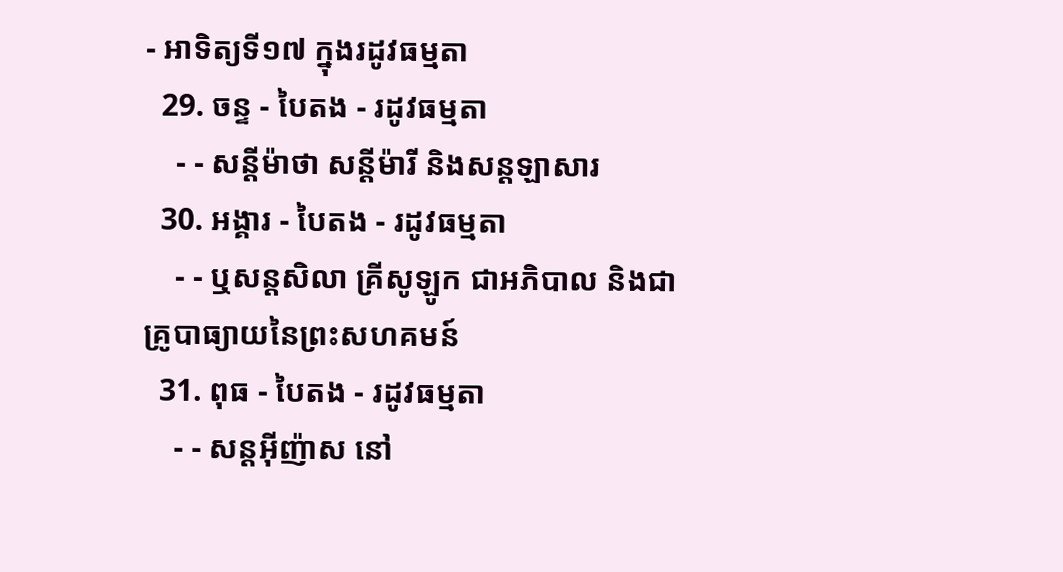- អាទិត្យទី១៧ ក្នុងរដូវធម្មតា
  29. ចន្ទ - បៃតង - រដូវធម្មតា
    - - សន្ដីម៉ាថា សន្ដីម៉ារី និងសន្ដឡាសារ
  30. អង្គារ - បៃតង - រដូវធម្មតា
    - - ឬសន្ដសិលា គ្រីសូឡូក ជាអភិបាល និងជាគ្រូបាធ្យាយនៃព្រះសហគមន៍
  31. ពុធ - បៃតង - រដូវធម្មតា
    - - សន្ដអ៊ីញ៉ាស នៅ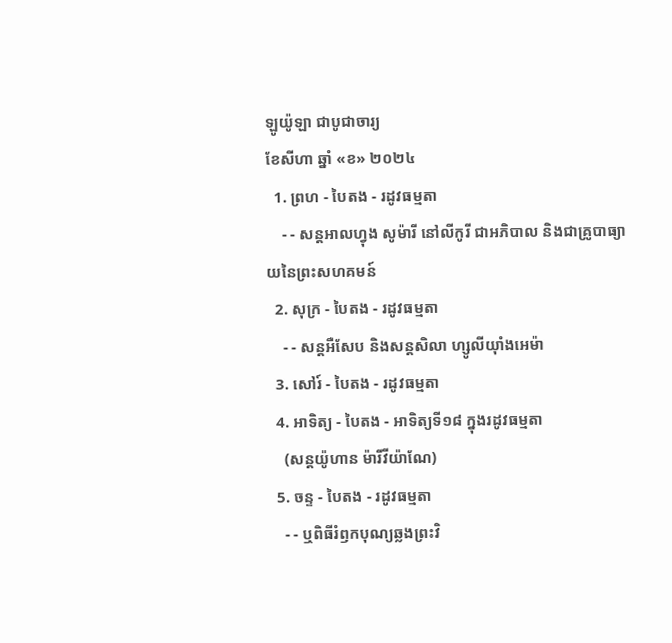ឡូយ៉ូឡា ជាបូជាចារ្យ
ខែសីហា ឆ្នាំ «ខ» ២០២៤
  1. ព្រហ - បៃតង - រដូវធម្មតា
    - - សន្ដអាលហ្វុង សូម៉ារី នៅលីកូរី ជាអភិបាល និងជាគ្រូបាធ្យាយនៃព្រះសហគមន៍
  2. សុក្រ - បៃតង - រដូវធម្មតា
    - - សន្តអឺសែប និងសន្តសិលា ហ្សូលីយ៉ាំងអេម៉ា
  3. សៅរ៍ - បៃតង - រដូវធម្មតា
  4. អាទិត្យ - បៃតង - អាទិត្យទី១៨ ក្នុងរដូវធម្មតា
    (សន្តយ៉ូហាន ម៉ារីវីយ៉ាណែ)
  5. ចន្ទ - បៃតង - រដូវធម្មតា
    - - ឬពិធីរំឭកបុណ្យឆ្លងព្រះវិ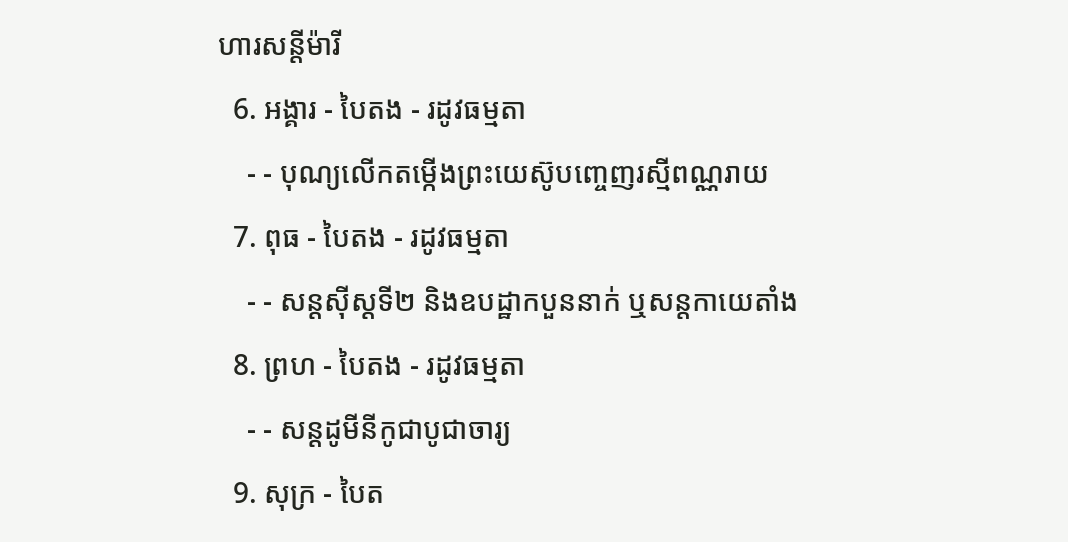ហារសន្តីម៉ារី
  6. អង្គារ - បៃតង - រដូវធម្មតា
    - - បុណ្យលើកតម្កើងព្រះយេស៊ូបញ្ចេញរស្មីពណ្ណរាយ
  7. ពុធ - បៃតង - រដូវធម្មតា
    - - សន្តស៊ីស្តទី២ និងឧបដ្ឋាកបួននាក់ ឬសន្តកាយេតាំង
  8. ព្រហ - បៃតង - រដូវធម្មតា
    - - សន្តដូមីនីកូជាបូជាចារ្យ
  9. សុក្រ - បៃត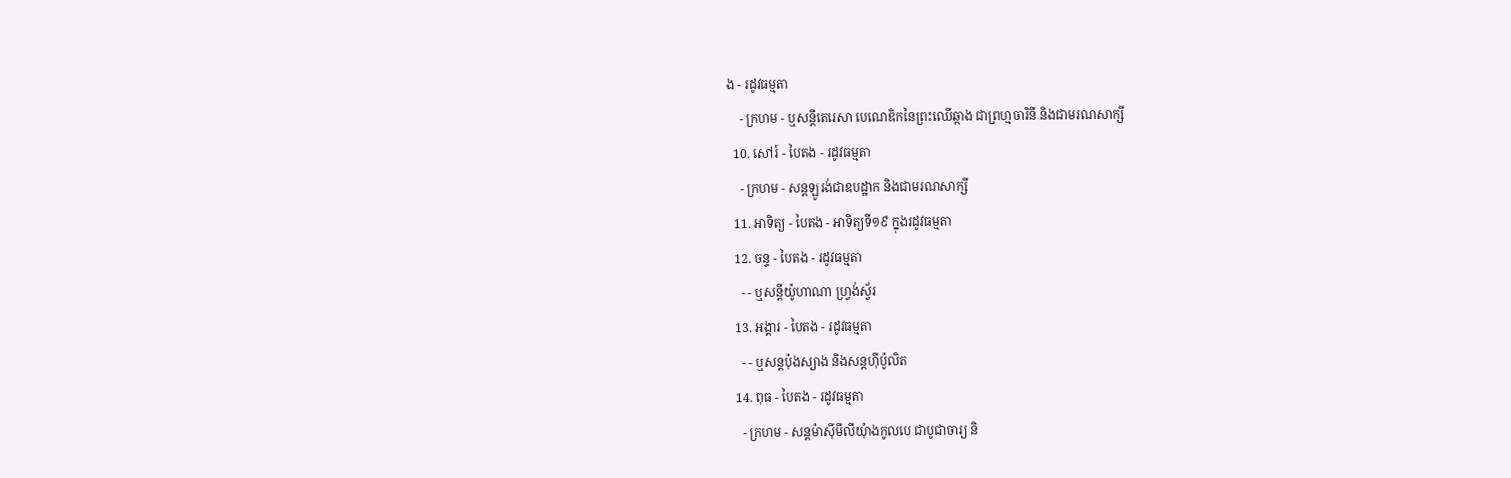ង - រដូវធម្មតា
    - ក្រហម - ឬសន្ដីតេរេសា បេណេឌិកនៃព្រះឈើឆ្កាង ជាព្រហ្មចារិនី និងជាមរណសាក្សី
  10. សៅរ៍ - បៃតង - រដូវធម្មតា
    - ក្រហម - សន្តឡូរង់ជាឧបដ្ឋាក និងជាមរណសាក្សី
  11. អាទិត្យ - បៃតង - អាទិត្យទី១៩ ក្នុងរដូវធម្មតា
  12. ចន្ទ - បៃតង - រដូវធម្មតា
    - - ឬសន្តីយ៉ូហាណា ហ្រ្វង់ស្វ័រ
  13. អង្គារ - បៃតង - រដូវធម្មតា
    - - ឬសន្តប៉ុងស្យាង និងសន្តហ៊ីប៉ូលិត
  14. ពុធ - បៃតង - រដូវធម្មតា
    - ក្រហម - សន្តម៉ាស៊ីមីលីយុំាងកូលបេ ជាបូជាចារ្យ និ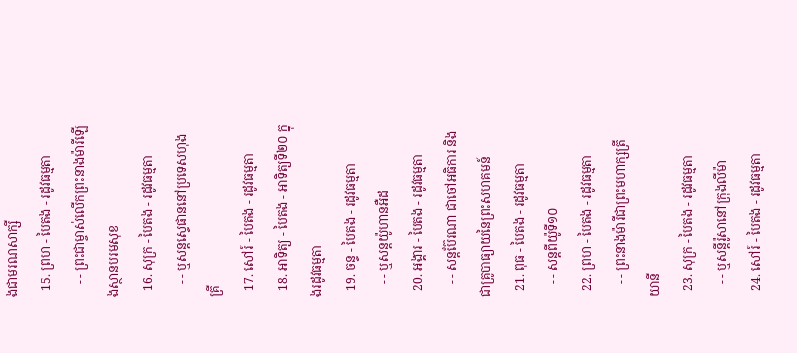ងជាមរណសាក្សី
  15. ព្រហ - បៃតង - រដូវធម្មតា
    - - ព្រះជាម្ចាស់លើកព្រះនាងម៉ារីឡើងស្ថានបរមសុខ
  16. សុក្រ - បៃតង - រដូវធម្មតា
    - - ឬសន្តស្ទេផាននៅប្រទេសហុងគ្រី
  17. សៅរ៍ - បៃតង - រដូវធម្មតា
  18. អាទិត្យ - បៃតង - អាទិត្យទី២០ ក្នុងរដូវធម្មតា
  19. ចន្ទ - បៃតង - រដូវធម្មតា
    - - ឬសន្តយ៉ូហានអឺដ
  20. អង្គារ - បៃតង - រដូវធម្មតា
    - - សន្តប៊ែរណា ជាចៅអធិការ និងជាគ្រូបាធ្យាយនៃព្រះសហគមន៍
  21. ពុធ - បៃតង - រដូវធម្មតា
    - - សន្តពីយ៉ូទី១០
  22. ព្រហ - បៃតង - រដូវធម្មតា
    - - ព្រះនាងម៉ារីជាព្រះមហាក្សត្រីយានី
  23. សុក្រ - បៃតង - រដូវធម្មតា
    - - ឬសន្តីរ៉ូសានៅក្រុងលីម៉ា
  24. សៅរ៍ - បៃតង - រដូវធម្មតា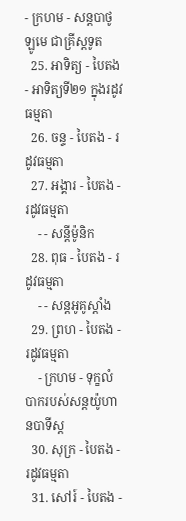- ក្រហម - សន្តបាថូឡូមេ ជាគ្រីស្ដទូត
  25. អាទិត្យ - បៃតង - អាទិត្យទី២១ ក្នុងរដូវធម្មតា
  26. ចន្ទ - បៃតង - រដូវធម្មតា
  27. អង្គារ - បៃតង - រដូវធម្មតា
    - - សន្ដីម៉ូនិក
  28. ពុធ - បៃតង - រដូវធម្មតា
    - - សន្តអូគូស្តាំង
  29. ព្រហ - បៃតង - រដូវធម្មតា
    - ក្រហម - ទុក្ខលំបាករបស់សន្តយ៉ូហានបាទីស្ដ
  30. សុក្រ - បៃតង - រដូវធម្មតា
  31. សៅរ៍ - បៃតង -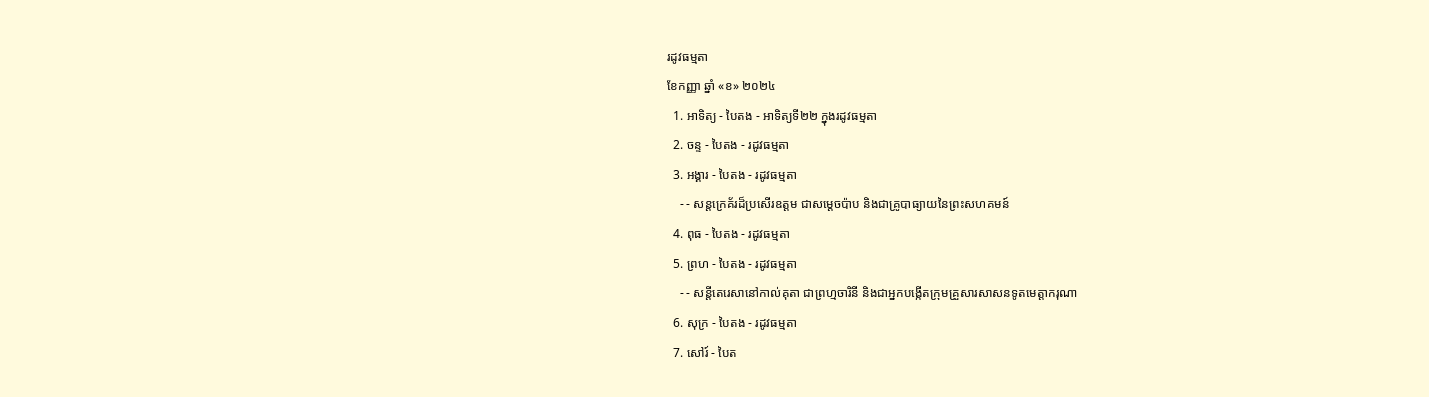រដូវធម្មតា
ខែកញ្ញា ឆ្នាំ «ខ» ២០២៤
  1. អាទិត្យ - បៃតង - អាទិត្យទី២២ ក្នុងរដូវធម្មតា
  2. ចន្ទ - បៃតង - រដូវធម្មតា
  3. អង្គារ - បៃតង - រដូវធម្មតា
    - - សន្តក្រេគ័រដ៏ប្រសើរឧត្តម ជាសម្ដេចប៉ាប និងជាគ្រូបាធ្យាយនៃព្រះសហគមន៍
  4. ពុធ - បៃតង - រដូវធម្មតា
  5. ព្រហ - បៃតង - រដូវធម្មតា
    - - សន្តីតេរេសានៅកាល់គុតា ជាព្រហ្មចារិនី និងជាអ្នកបង្កើតក្រុមគ្រួសារសាសនទូតមេត្ដាករុណា
  6. សុក្រ - បៃតង - រដូវធម្មតា
  7. សៅរ៍ - បៃត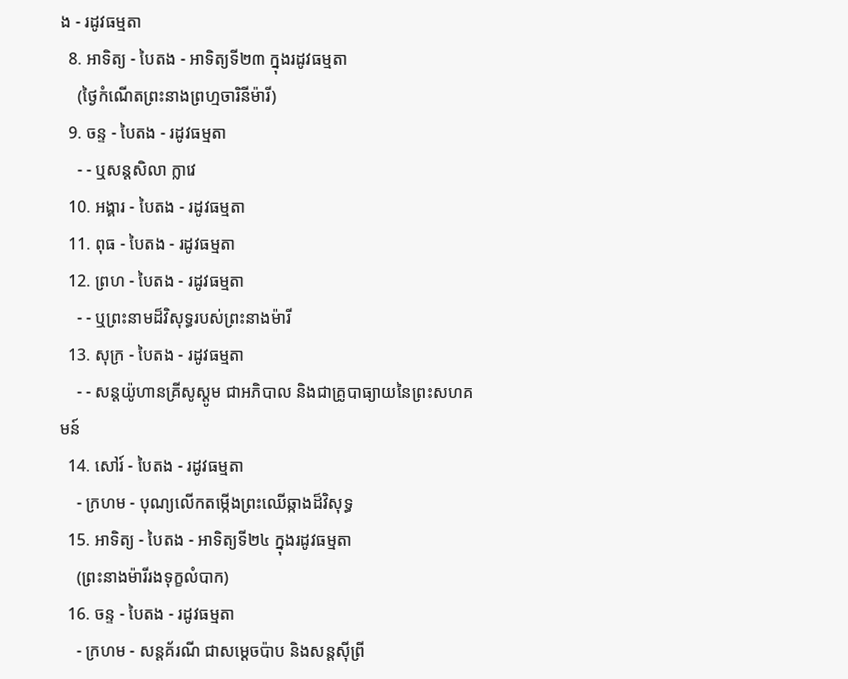ង - រដូវធម្មតា
  8. អាទិត្យ - បៃតង - អាទិត្យទី២៣ ក្នុងរដូវធម្មតា
    (ថ្ងៃកំណើតព្រះនាងព្រហ្មចារិនីម៉ារី)
  9. ចន្ទ - បៃតង - រដូវធម្មតា
    - - ឬសន្តសិលា ក្លាវេ
  10. អង្គារ - បៃតង - រដូវធម្មតា
  11. ពុធ - បៃតង - រដូវធម្មតា
  12. ព្រហ - បៃតង - រដូវធម្មតា
    - - ឬព្រះនាមដ៏វិសុទ្ធរបស់ព្រះនាងម៉ារី
  13. សុក្រ - បៃតង - រដូវធម្មតា
    - - សន្តយ៉ូហានគ្រីសូស្តូម ជាអភិបាល និងជាគ្រូបាធ្យាយនៃព្រះសហគមន៍
  14. សៅរ៍ - បៃតង - រដូវធម្មតា
    - ក្រហម - បុណ្យលើកតម្កើងព្រះឈើឆ្កាងដ៏វិសុទ្ធ
  15. អាទិត្យ - បៃតង - អាទិត្យទី២៤ ក្នុងរដូវធម្មតា
    (ព្រះនាងម៉ារីរងទុក្ខលំបាក)
  16. ចន្ទ - បៃតង - រដូវធម្មតា
    - ក្រហម - សន្តគ័រណី ជាសម្ដេចប៉ាប និងសន្តស៊ីព្រី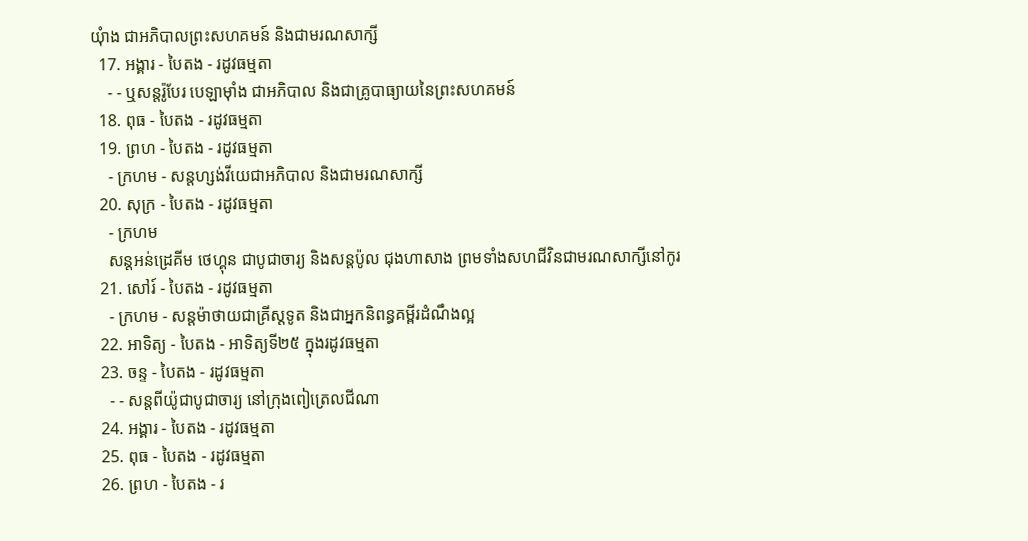យុំាង ជាអភិបាលព្រះសហគមន៍ និងជាមរណសាក្សី
  17. អង្គារ - បៃតង - រដូវធម្មតា
    - - ឬសន្តរ៉ូបែរ បេឡាម៉ាំង ជាអភិបាល និងជាគ្រូបាធ្យាយនៃព្រះសហគមន៍
  18. ពុធ - បៃតង - រដូវធម្មតា
  19. ព្រហ - បៃតង - រដូវធម្មតា
    - ក្រហម - សន្តហ្សង់វីយេជាអភិបាល និងជាមរណសាក្សី
  20. សុក្រ - បៃតង - រដូវធម្មតា
    - ក្រហម
    សន្តអន់ដ្រេគីម ថេហ្គុន ជាបូជាចារ្យ និងសន្តប៉ូល ជុងហាសាង ព្រមទាំងសហជីវិនជាមរណសាក្សីនៅកូរ
  21. សៅរ៍ - បៃតង - រដូវធម្មតា
    - ក្រហម - សន្តម៉ាថាយជាគ្រីស្តទូត និងជាអ្នកនិពន្ធគម្ពីរដំណឹងល្អ
  22. អាទិត្យ - បៃតង - អាទិត្យទី២៥ ក្នុងរដូវធម្មតា
  23. ចន្ទ - បៃតង - រដូវធម្មតា
    - - សន្តពីយ៉ូជាបូជាចារ្យ នៅក្រុងពៀត្រេលជីណា
  24. អង្គារ - បៃតង - រដូវធម្មតា
  25. ពុធ - បៃតង - រដូវធម្មតា
  26. ព្រហ - បៃតង - រ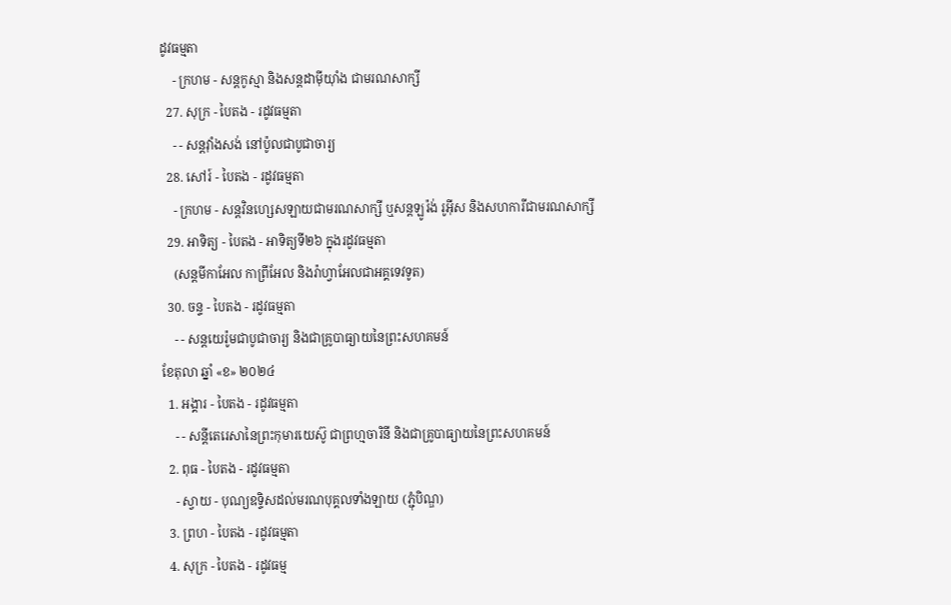ដូវធម្មតា
    - ក្រហម - សន្តកូស្មា និងសន្តដាម៉ីយុាំង ជាមរណសាក្សី
  27. សុក្រ - បៃតង - រដូវធម្មតា
    - - សន្តវុាំងសង់ នៅប៉ូលជាបូជាចារ្យ
  28. សៅរ៍ - បៃតង - រដូវធម្មតា
    - ក្រហម - សន្តវិនហ្សេសឡាយជាមរណសាក្សី ឬសន្តឡូរ៉ង់ រូអ៊ីស និងសហការីជាមរណសាក្សី
  29. អាទិត្យ - បៃតង - អាទិត្យទី២៦ ក្នុងរដូវធម្មតា
    (សន្តមីកាអែល កាព្រីអែល និងរ៉ាហ្វាអែលជាអគ្គទេវទូត)
  30. ចន្ទ - បៃតង - រដូវធម្មតា
    - - សន្ដយេរ៉ូមជាបូជាចារ្យ និងជាគ្រូបាធ្យាយនៃព្រះសហគមន៍
ខែតុលា ឆ្នាំ «ខ» ២០២៤
  1. អង្គារ - បៃតង - រដូវធម្មតា
    - - សន្តីតេរេសានៃព្រះកុមារយេស៊ូ ជាព្រហ្មចារិនី និងជាគ្រូបាធ្យាយនៃព្រះសហគមន៍
  2. ពុធ - បៃតង - រដូវធម្មតា
    - ស្វាយ - បុណ្យឧទ្ទិសដល់មរណបុគ្គលទាំងឡាយ (ភ្ជុំបិណ្ឌ)
  3. ព្រហ - បៃតង - រដូវធម្មតា
  4. សុក្រ - បៃតង - រដូវធម្ម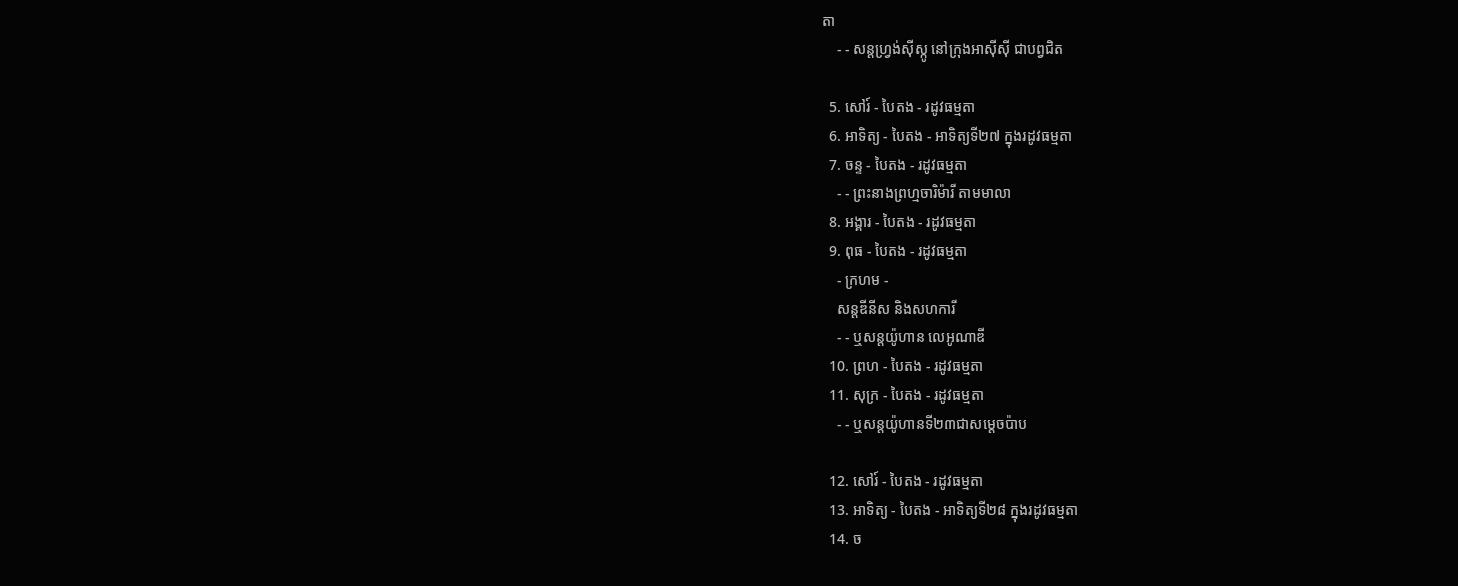តា
    - - សន្តហ្វ្រង់ស៊ីស្កូ នៅក្រុងអាស៊ីស៊ី ជាបព្វជិត

  5. សៅរ៍ - បៃតង - រដូវធម្មតា
  6. អាទិត្យ - បៃតង - អាទិត្យទី២៧ ក្នុងរដូវធម្មតា
  7. ចន្ទ - បៃតង - រដូវធម្មតា
    - - ព្រះនាងព្រហ្មចារិម៉ារី តាមមាលា
  8. អង្គារ - បៃតង - រដូវធម្មតា
  9. ពុធ - បៃតង - រដូវធម្មតា
    - ក្រហម -
    សន្តឌីនីស និងសហការី
    - - ឬសន្តយ៉ូហាន លេអូណាឌី
  10. ព្រហ - បៃតង - រដូវធម្មតា
  11. សុក្រ - បៃតង - រដូវធម្មតា
    - - ឬសន្តយ៉ូហានទី២៣ជាសម្តេចប៉ាប

  12. សៅរ៍ - បៃតង - រដូវធម្មតា
  13. អាទិត្យ - បៃតង - អាទិត្យទី២៨ ក្នុងរដូវធម្មតា
  14. ច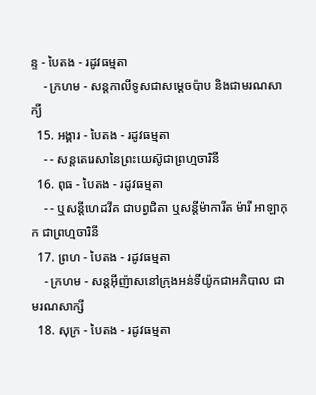ន្ទ - បៃតង - រដូវធម្មតា
    - ក្រហម - សន្ដកាលីទូសជាសម្ដេចប៉ាប និងជាមរណសាក្យី
  15. អង្គារ - បៃតង - រដូវធម្មតា
    - - សន្តតេរេសានៃព្រះយេស៊ូជាព្រហ្មចារិនី
  16. ពុធ - បៃតង - រដូវធម្មតា
    - - ឬសន្ដីហេដវីគ ជាបព្វជិតា ឬសន្ដីម៉ាការីត ម៉ារី អាឡាកុក ជាព្រហ្មចារិនី
  17. ព្រហ - បៃតង - រដូវធម្មតា
    - ក្រហម - សន្តអ៊ីញ៉ាសនៅក្រុងអន់ទីយ៉ូកជាអភិបាល ជាមរណសាក្សី
  18. សុក្រ - បៃតង - រដូវធម្មតា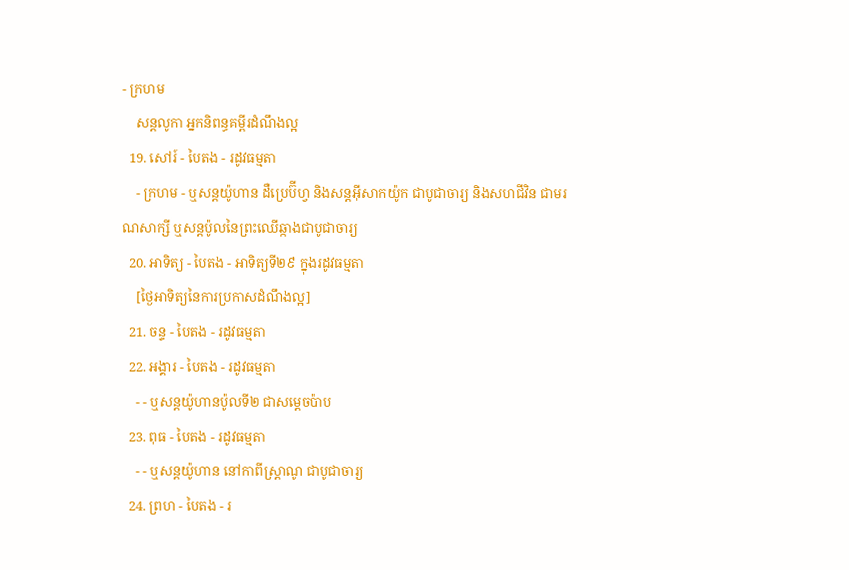- ក្រហម
    សន្តលូកា អ្នកនិពន្ធគម្ពីរដំណឹងល្អ
  19. សៅរ៍ - បៃតង - រដូវធម្មតា
    - ក្រហម - ឬសន្ដយ៉ូហាន ដឺប្រេប៊ីហ្វ និងសន្ដអ៊ីសាកយ៉ូក ជាបូជាចារ្យ និងសហជីវិន ជាមរណសាក្សី ឬសន្ដប៉ូលនៃព្រះឈើឆ្កាងជាបូជាចារ្យ
  20. អាទិត្យ - បៃតង - អាទិត្យទី២៩ ក្នុងរដូវធម្មតា
    [ថ្ងៃអាទិត្យនៃការប្រកាសដំណឹងល្អ]
  21. ចន្ទ - បៃតង - រដូវធម្មតា
  22. អង្គារ - បៃតង - រដូវធម្មតា
    - - ឬសន្តយ៉ូហានប៉ូលទី២ ជាសម្ដេចប៉ាប
  23. ពុធ - បៃតង - រដូវធម្មតា
    - - ឬសន្ដយ៉ូហាន នៅកាពីស្រ្ដាណូ ជាបូជាចារ្យ
  24. ព្រហ - បៃតង - រ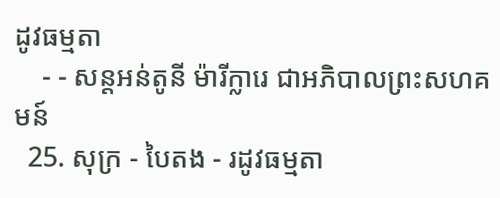ដូវធម្មតា
    - - សន្តអន់តូនី ម៉ារីក្លារេ ជាអភិបាលព្រះសហគមន៍
  25. សុក្រ - បៃតង - រដូវធម្មតា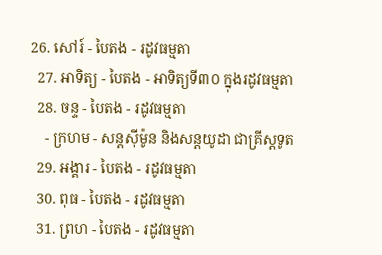26. សៅរ៍ - បៃតង - រដូវធម្មតា
  27. អាទិត្យ - បៃតង - អាទិត្យទី៣០ ក្នុងរដូវធម្មតា
  28. ចន្ទ - បៃតង - រដូវធម្មតា
    - ក្រហម - សន្ដស៊ីម៉ូន និងសន្ដយូដា ជាគ្រីស្ដទូត
  29. អង្គារ - បៃតង - រដូវធម្មតា
  30. ពុធ - បៃតង - រដូវធម្មតា
  31. ព្រហ - បៃតង - រដូវធម្មតា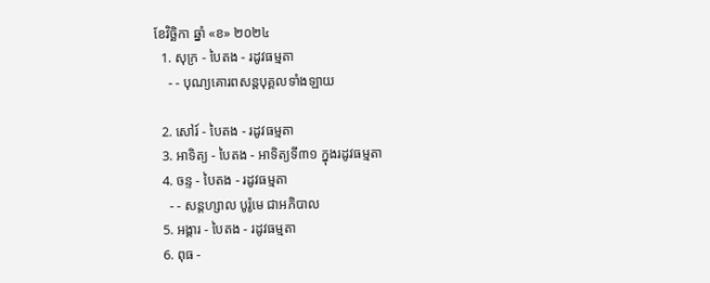ខែវិច្ឆិកា ឆ្នាំ «ខ» ២០២៤
  1. សុក្រ - បៃតង - រដូវធម្មតា
    - - បុណ្យគោរពសន្ដបុគ្គលទាំងឡាយ

  2. សៅរ៍ - បៃតង - រដូវធម្មតា
  3. អាទិត្យ - បៃតង - អាទិត្យទី៣១ ក្នុងរដូវធម្មតា
  4. ចន្ទ - បៃតង - រដូវធម្មតា
    - - សន្ដហ្សាល បូរ៉ូមេ ជាអភិបាល
  5. អង្គារ - បៃតង - រដូវធម្មតា
  6. ពុធ -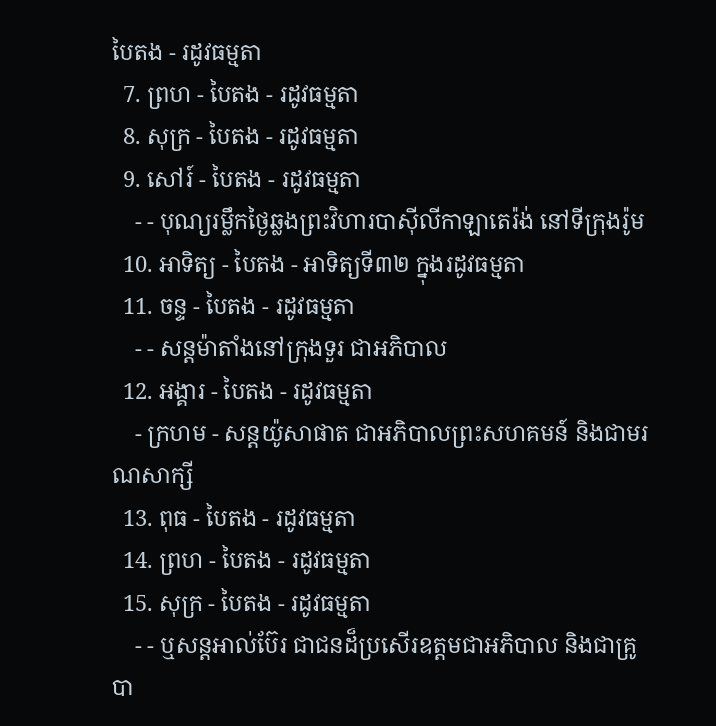បៃតង - រដូវធម្មតា
  7. ព្រហ - បៃតង - រដូវធម្មតា
  8. សុក្រ - បៃតង - រដូវធម្មតា
  9. សៅរ៍ - បៃតង - រដូវធម្មតា
    - - បុណ្យរម្លឹកថ្ងៃឆ្លងព្រះវិហារបាស៊ីលីកាឡាតេរ៉ង់ នៅទីក្រុងរ៉ូម
  10. អាទិត្យ - បៃតង - អាទិត្យទី៣២ ក្នុងរដូវធម្មតា
  11. ចន្ទ - បៃតង - រដូវធម្មតា
    - - សន្ដម៉ាតាំងនៅក្រុងទួរ ជាអភិបាល
  12. អង្គារ - បៃតង - រដូវធម្មតា
    - ក្រហម - សន្ដយ៉ូសាផាត ជាអភិបាលព្រះសហគមន៍ និងជាមរណសាក្សី
  13. ពុធ - បៃតង - រដូវធម្មតា
  14. ព្រហ - បៃតង - រដូវធម្មតា
  15. សុក្រ - បៃតង - រដូវធម្មតា
    - - ឬសន្ដអាល់ប៊ែរ ជាជនដ៏ប្រសើរឧត្ដមជាអភិបាល និងជាគ្រូបា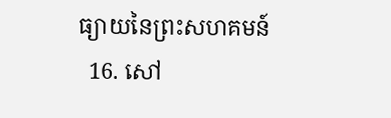ធ្យាយនៃព្រះសហគមន៍
  16. សៅ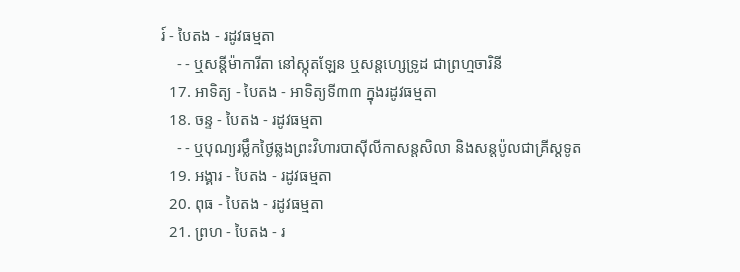រ៍ - បៃតង - រដូវធម្មតា
    - - ឬសន្ដីម៉ាការីតា នៅស្កុតឡែន ឬសន្ដហ្សេទ្រូដ ជាព្រហ្មចារិនី
  17. អាទិត្យ - បៃតង - អាទិត្យទី៣៣ ក្នុងរដូវធម្មតា
  18. ចន្ទ - បៃតង - រដូវធម្មតា
    - - ឬបុណ្យរម្លឹកថ្ងៃឆ្លងព្រះវិហារបាស៊ីលីកាសន្ដសិលា និងសន្ដប៉ូលជាគ្រីស្ដទូត
  19. អង្គារ - បៃតង - រដូវធម្មតា
  20. ពុធ - បៃតង - រដូវធម្មតា
  21. ព្រហ - បៃតង - រ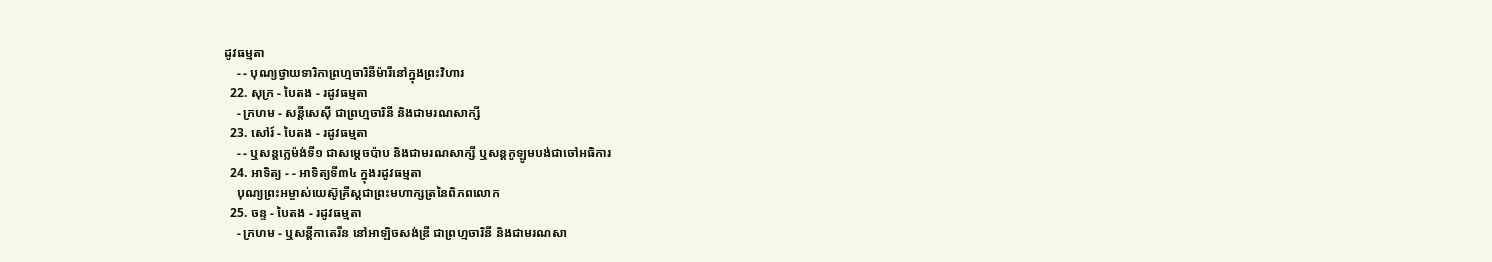ដូវធម្មតា
    - - បុណ្យថ្វាយទារិកាព្រហ្មចារិនីម៉ារីនៅក្នុងព្រះវិហារ
  22. សុក្រ - បៃតង - រដូវធម្មតា
    - ក្រហម - សន្ដីសេស៊ី ជាព្រហ្មចារិនី និងជាមរណសាក្សី
  23. សៅរ៍ - បៃតង - រដូវធម្មតា
    - - ឬសន្ដក្លេម៉ង់ទី១ ជាសម្ដេចប៉ាប និងជាមរណសាក្សី ឬសន្ដកូឡូមបង់ជាចៅអធិការ
  24. អាទិត្យ - - អាទិត្យទី៣៤ ក្នុងរដូវធម្មតា
    បុណ្យព្រះអម្ចាស់យេស៊ូគ្រីស្ដជាព្រះមហាក្សត្រនៃពិភពលោក
  25. ចន្ទ - បៃតង - រដូវធម្មតា
    - ក្រហម - ឬសន្ដីកាតេរីន នៅអាឡិចសង់ឌ្រី ជាព្រហ្មចារិនី និងជាមរណសា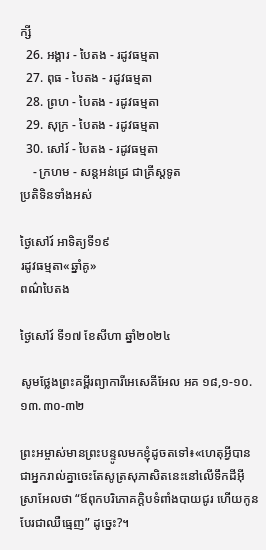ក្សី
  26. អង្គារ - បៃតង - រដូវធម្មតា
  27. ពុធ - បៃតង - រដូវធម្មតា
  28. ព្រហ - បៃតង - រដូវធម្មតា
  29. សុក្រ - បៃតង - រដូវធម្មតា
  30. សៅរ៍ - បៃតង - រដូវធម្មតា
    - ក្រហម - សន្ដអន់ដ្រេ ជាគ្រីស្ដទូត
ប្រតិទិនទាំងអស់

ថ្ងៃសៅរ៍ អាទិត្យទី១៩
រដូវធម្មតា«ឆ្នាំគូ»
ពណ៌បៃតង

ថ្ងៃសៅរ៍ ទី១៧ ខែសីហា ឆ្នាំ២០២៤

សូមថ្លែងព្រះគម្ពីរព្យាការីអេសេគីអែល អគ ១៨,១-១០.១៣.៣០-៣២

ព្រះអម្ចាស់មានព្រះបន្ទូលមកខ្ញុំដូចតទៅ៖«ហេតុអ្វីបានជាអ្នករាល់គ្នាចេះតែសូត្រសុភាសិតនេះនៅលើទឹកដីអ៊ីស្រាអែលថា “ឪពុកបរិភោគក្តិបទំពាំងបាយជូរ ហើយកូនបែរជាឈឺធ្មេញ” ដូច្នេះ?។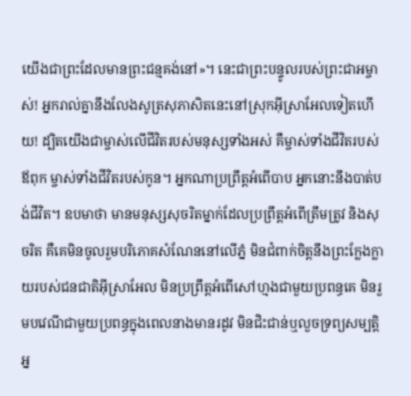យើងជាព្រះដែលមានព្រះជន្មគង់នៅ»។ នេះជាព្រះបន្ទូលរបស់ព្រះជាអម្ចាស់! អ្នករាល់គ្នានឹងលែងសូត្រសុភាសិតនេះនៅស្រុកអ៊ីស្រាអែលទៀតហើយ! ដ្បិតយើងជាម្ចាស់លើជីវិតរបស់មនុស្សទាំងអស់ គឺម្ចាស់ទាំងជីវិតរបស់ឪពុក ម្ចាស់ទាំងជីវិតរបស់កូន។ អ្នកណាប្រព្រឹត្តអំពើបាប អ្នកនោះនឹងបាត់បង់ជីវិត។ ឧបមាថា មានមនុស្សសុចរិតម្នាក់ដែលប្រព្រឹត្តអំពើត្រឹមត្រូវ និងសុចរិត គឺគេមិនចូលរួមបរិភោគសំណែននៅលើភ្នំ មិនជំពាក់ចិត្តនឹងព្រះក្លែងក្លាយរបស់ជនជាតិអ៊ីស្រាអែល មិនប្រព្រឹត្តអំពើសៅហ្មងជាមួយប្រពន្ធគេ មិនរួមបវេណីជាមួយប្រពន្ធក្នុងពេលនាងមានរដូវ មិនជិះជាន់ឬលួចទ្រព្យសម្បត្តិអ្ន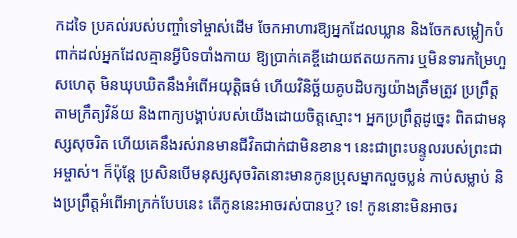កដទៃ ប្រគល់របស់បញ្ចាំទៅម្ចាស់ដើម ចែកអាហារឱ្យអ្នកដែលឃ្លាន និងចែកសម្លៀកបំពាក់ដល់អ្នកដែលគ្មានអ្វីបិទបាំងកាយ ឱ្យប្រាក់គេខ្ចីដោយឥតយកការ ឬមិនទារកម្រៃហួសហេតុ មិនឃុបឃិតនឹងអំពើអយុត្តិធម៌ ហើយវិនិច្ឆ័យគូបដិបក្សយ៉ាងត្រឹមត្រូវ ប្រព្រឹត្តតាមក្រឹត្យវិន័យ និងពាក្យបង្គាប់របស់យើងដោយចិត្តស្មោះ។ អ្នកប្រព្រឹត្តដូច្នេះ ពិតជាមនុស្សសុចរិត ហើយគេនឹងរស់រានមានជីវិតជាក់ជាមិនខាន។ នេះជាព្រះបន្ទូលរបស់ព្រះជាអម្ចាស់។ ក៏ប៉ុន្តែ ប្រសិនបើមនុស្សសុចរិតនោះមានកូនប្រុសម្នាកលួចប្លន់ កាប់សម្លាប់ និងប្រព្រឹត្តអំពើអាក្រក់បែបនេះ តើកូននេះអាចរស់បានឬ? ទេ! កូននោះមិនអាចរ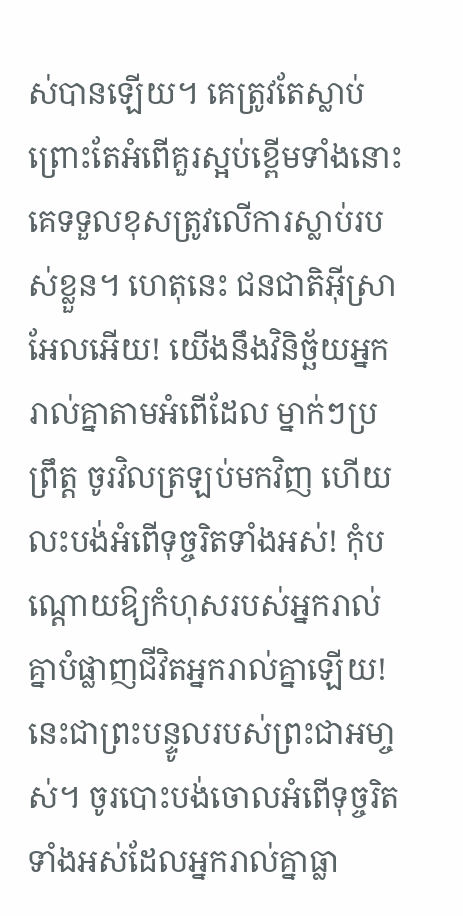ស់បានឡើយ។ គេត្រូវតែស្លាប់ព្រោះតែអំពើគួរស្អប់ខ្ពើមទាំងនោះ គេទទួលខុសត្រូវលើការស្លាប់របស់ខ្លួន។ ហេតុនេះ ជនជាតិអ៊ីស្រាអែលអើយ! យើងនឹងវិនិច្ឆ័យអ្នករាល់គ្នាតាមអំពើដែល ម្នាក់ៗប្រព្រឹត្ត ចូរវិលត្រឡប់មកវិញ ហើយលះបង់អំពើទុច្ចរិតទាំងអស់! កុំបណ្តោយឱ្យកំហុសរបស់អ្នករាល់គ្នាបំផ្លាញជីវិតអ្នករាល់គ្នាឡើយ! នេះជាព្រះបន្ទូលរបស់ព្រះជាអមា្ចស់។ ចូរបោះបង់ចោលអំពើទុច្ចរិតទាំងអស់ដែលអ្នករាល់គ្នាធ្លា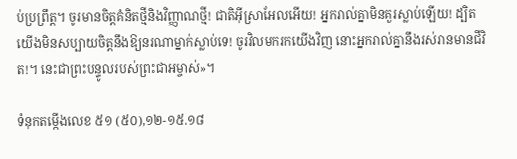ប់ប្រព្រឹត្ដ។ ចូរមានចិត្ដគំនិតថ្មីនិងវិញ្ញាណថ្មី! ជាតិអ៊ីស្រាអែលអើយ! អ្នករាល់គ្នាមិនគួរស្លាប់ឡើយ! ដ្បិតយើងមិនសប្បាយចិត្តនឹងឱ្យនរណាម្នាក់ស្លាប់ទេ! ចូរវិលមករកយើងវិញ នោះអ្នករាល់គ្នានឹងរស់រានមានជីវិត!។ នេះជាព្រះបន្ទូលរបស់ព្រះជាអម្ចាស់»។

ទំនុកតម្កើងលេខ ៥១ (៥០),១២-១៥.១៨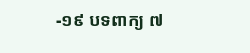-១៩ បទពាក្យ ៧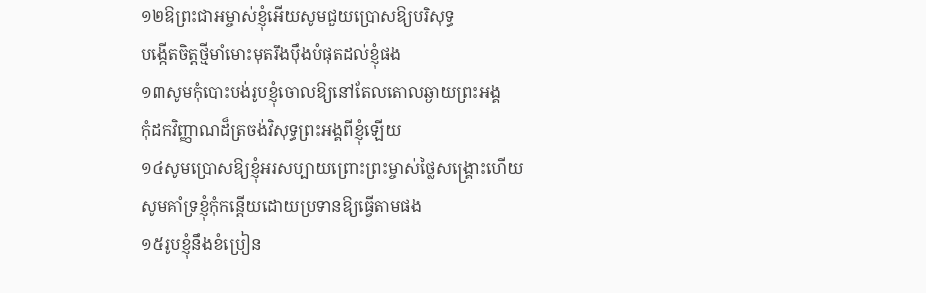១២ឱព្រះជាអម្ចាស់ខ្ញុំអើយសូមជួយប្រោសឱ្យបរិសុទ្ធ
បង្កើតចិត្តថ្មីមាំមោះមុតរឹងប៉ឹងបំផុតដល់ខ្ញុំផង
១៣សូមកុំបោះបង់រូបខ្ញុំចោលឱ្យនៅតែលតោលឆ្ងាយព្រះអង្គ
កុំដកវិញ្ញាណដ៏ត្រចង់វិសុទ្ធព្រះអង្គពីខ្ញុំឡើយ
១៤សូមប្រោសឱ្យខ្ញុំអរសប្បាយព្រោះព្រះម្ចាស់ថ្លៃសង្គ្រោះហើយ
សូមគាំទ្រខ្ញុំកុំកន្តើយដោយប្រទានឱ្យធ្វើតាមផង
១៥រូបខ្ញុំនឹងខំប្រៀន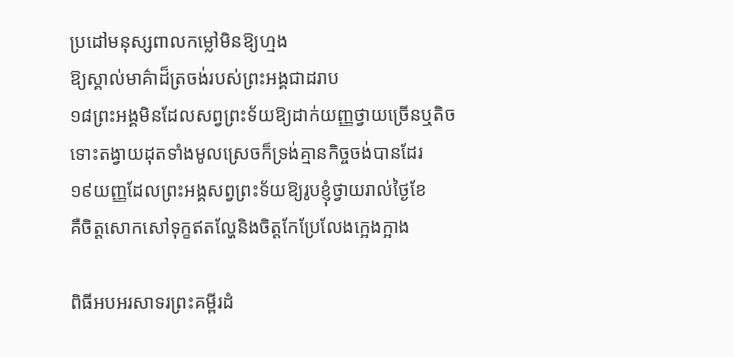ប្រដៅមនុស្សពាលកម្លៅមិនឱ្យហ្មង
ឱ្យស្គាល់មាគ៌ាដ៏ត្រចង់របស់ព្រះអង្គជាដរាប
១៨ព្រះអង្គមិនដែលសព្វព្រះទ័យឱ្យដាក់យញ្ញថ្វាយច្រើនឬតិច
ទោះតង្វាយដុតទាំងមូលស្រេចក៏ទ្រង់គ្មានកិច្ចចង់បានដែរ
១៩យញ្ញដែលព្រះអង្គសព្វព្រះទ័យឱ្យរូបខ្ញុំថ្វាយរាល់ថ្ងៃខែ
គឺចិត្តសោកសៅទុក្ខឥតល្ហែនិងចិត្តកែប្រែលែងក្អេងក្អាង

ពិធីអបអរសាទរព្រះគម្ពីរដំ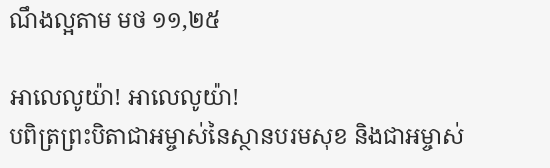ណឹងល្អតាម មថ ១១,២៥

អាលេលូយ៉ា! អាលេលូយ៉ា!
បពិត្រព្រះបិតាជាអម្ចាស់នៃស្ថានបរមសុខ និងជាអម្ចាស់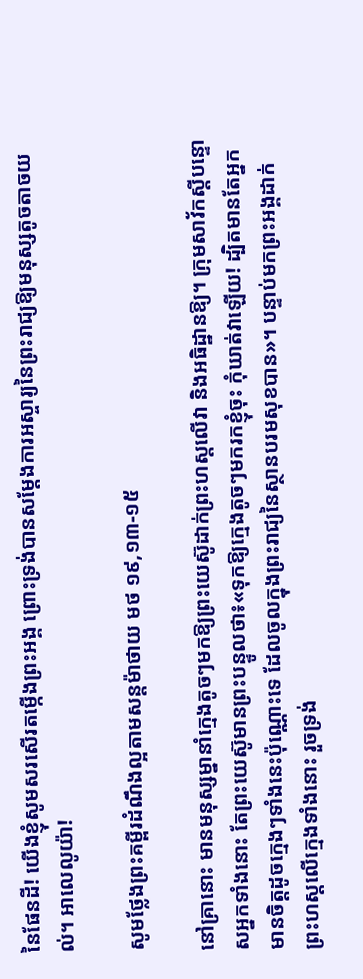នៃផែនដី! យើងខ្ញុំសូមសរសើរតម្កើងព្រះអង្គ ព្រោះទ្រង់បានសម្តែងការអស្ចារ្យនៃព្រះរាជ្យឱ្យមនុស្សតូចតាចយល់។ អាលេលូយ៉ា!

សូមថ្លែងព្រះគម្ពីរដំណឹងល្អតាមសន្តម៉ាថាយ មថ ១៩,១៣-១៥

នៅគ្រានោះ មានមនុស្សម្នានាំក្មេងតូចៗមកឱ្យព្រះយេស៊ូដាក់ព្រះហស្តលើវា និងអធិដ្ឋានឱ្យ។ ក្រុមសាវ័កស្តីបន្ទោសអ្នកទាំងនោះ តែព្រះយេស៊ូមានព្រះបន្ទូលថា៖«ទុកឱ្យក្មេងតូចៗមករកខ្ញុំចុះ កុំឃាត់វាឡើយ! ដ្បិតមានតែអ្នកមានចិត្តដូចក្មេងៗទាំងនេះប៉ុណ្ណោះទេ ដែលចូលក្នុងព្រះរាជ្យនៃស្ថានបរមសុខបាន»។ បន្ទាប់មកព្រះអង្គដាក់ព្រះហស្តលើក្មេងទាំងនោះ រួចទ្រង់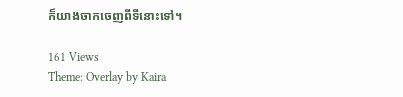ក៏យាងចាកចេញពីទីនោះទៅ។

161 Views
Theme: Overlay by Kaira